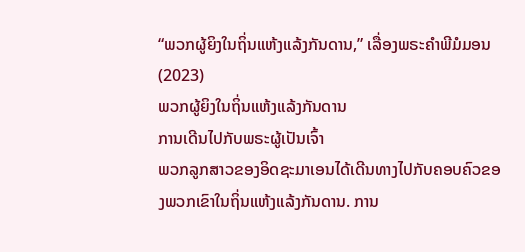“ພວກຜູ້ຍິງໃນຖິ່ນແຫ້ງແລ້ງກັນດານ,” ເລື່ອງພຣະຄຳພີມໍມອນ (2023)
ພວກຜູ້ຍິງໃນຖິ່ນແຫ້ງແລ້ງກັນດານ
ການເດີນໄປກັບພຣະຜູ້ເປັນເຈົ້າ
ພວກລູກສາວຂອງອິດຊະມາເອນໄດ້ເດີນທາງໄປກັບຄອບຄົວຂອງພວກເຂົາໃນຖິ່ນແຫ້ງແລ້ງກັນດານ. ການ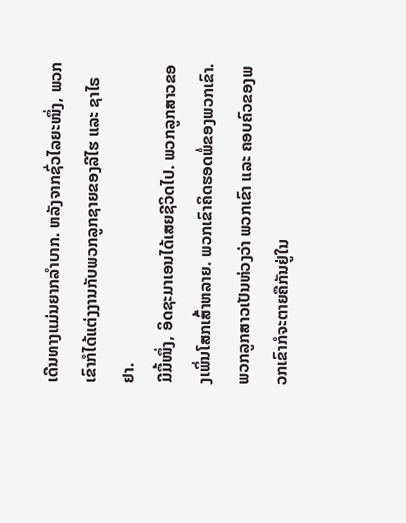ເດີນທາງແມ່ນຍາກລຳບາກ. ຫລັງຈາກຊົ່ວໄລຍະໜຶ່ງ, ພວກເຂົາກໍໄດ້ແຕ່ງງານກັບພວກລູກຊາຍຂອງລີໄຮ ແລະ ຊາໄຣຢາ.
ມີມື້ໜຶ່ງ, ອິດຊະມາເອນໄດ້ເສຍຊີວິດໄປ. ພວກລູກສາວຂອງເພິ່ນໂສກເສົ້າຫລາຍ. ພວກເຂົາຄິດຮອດພໍ່ຂອງພວກເຂົາ. ພວກລູກສາວເປັນຫ່ວງວ່າ ພວກເຂົາ ແລະ ຄອບຄົວຂອງພວກເຂົາກໍຈະຕາຍຄືກັນຢູ່ໃນ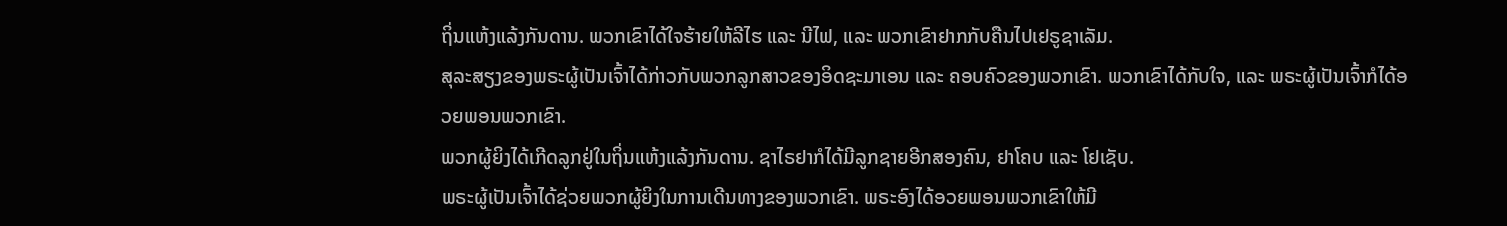ຖິ່ນແຫ້ງແລ້ງກັນດານ. ພວກເຂົາໄດ້ໃຈຮ້າຍໃຫ້ລີໄຮ ແລະ ນີໄຟ, ແລະ ພວກເຂົາຢາກກັບຄືນໄປເຢຣູຊາເລັມ.
ສຸລະສຽງຂອງພຣະຜູ້ເປັນເຈົ້າໄດ້ກ່າວກັບພວກລູກສາວຂອງອິດຊະມາເອນ ແລະ ຄອບຄົວຂອງພວກເຂົາ. ພວກເຂົາໄດ້ກັບໃຈ, ແລະ ພຣະຜູ້ເປັນເຈົ້າກໍໄດ້ອວຍພອນພວກເຂົາ.
ພວກຜູ້ຍິງໄດ້ເກີດລູກຢູ່ໃນຖິ່ນແຫ້ງແລ້ງກັນດານ. ຊາໄຣຢາກໍໄດ້ມີລູກຊາຍອີກສອງຄົນ, ຢາໂຄບ ແລະ ໂຢເຊັບ.
ພຣະຜູ້ເປັນເຈົ້າໄດ້ຊ່ວຍພວກຜູ້ຍິງໃນການເດີນທາງຂອງພວກເຂົາ. ພຣະອົງໄດ້ອວຍພອນພວກເຂົາໃຫ້ມີ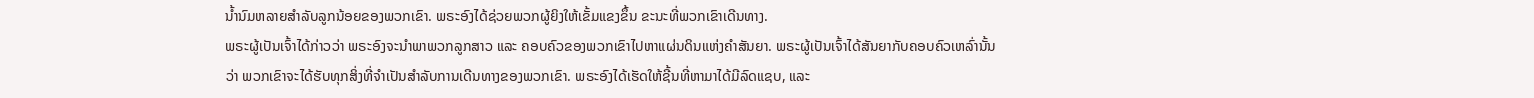ນ້ຳນົມຫລາຍສຳລັບລູກນ້ອຍຂອງພວກເຂົາ. ພຣະອົງໄດ້ຊ່ວຍພວກຜູ້ຍິງໃຫ້ເຂັ້ມແຂງຂຶ້ນ ຂະນະທີ່ພວກເຂົາເດີນທາງ.
ພຣະຜູ້ເປັນເຈົ້າໄດ້ກ່າວວ່າ ພຣະອົງຈະນຳພາພວກລູກສາວ ແລະ ຄອບຄົວຂອງພວກເຂົາໄປຫາແຜ່ນດິນແຫ່ງຄຳສັນຍາ. ພຣະຜູ້ເປັນເຈົ້າໄດ້ສັນຍາກັບຄອບຄົວເຫລົ່ານັ້ນວ່າ ພວກເຂົາຈະໄດ້ຮັບທຸກສິ່ງທີ່ຈຳເປັນສຳລັບການເດີນທາງຂອງພວກເຂົາ. ພຣະອົງໄດ້ເຮັດໃຫ້ຊີ້ນທີ່ຫາມາໄດ້ມີລົດແຊບ, ແລະ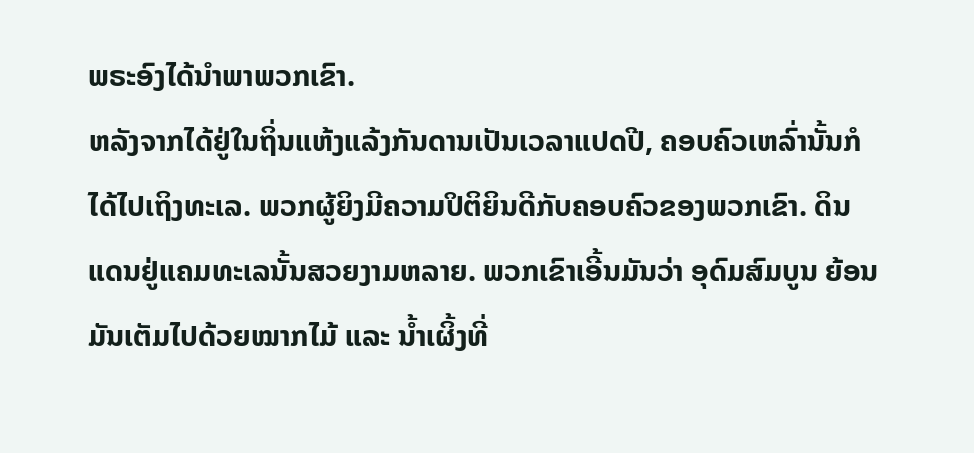ພຣະອົງໄດ້ນຳພາພວກເຂົາ.
ຫລັງຈາກໄດ້ຢູ່ໃນຖິ່ນແຫ້ງແລ້ງກັນດານເປັນເວລາແປດປີ, ຄອບຄົວເຫລົ່ານັ້ນກໍໄດ້ໄປເຖິງທະເລ. ພວກຜູ້ຍິງມີຄວາມປິຕິຍິນດີກັບຄອບຄົວຂອງພວກເຂົາ. ດິນແດນຢູ່ແຄມທະເລນັ້ນສວຍງາມຫລາຍ. ພວກເຂົາເອີ້ນມັນວ່າ ອຸດົມສົມບູນ ຍ້ອນມັນເຕັມໄປດ້ວຍໝາກໄມ້ ແລະ ນ້ຳເຜິ້ງທີ່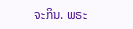ຈະກິນ. ພຣະ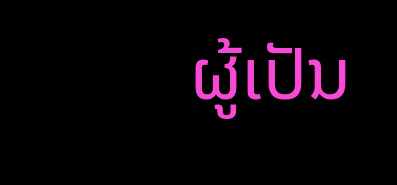ຜູ້ເປັນ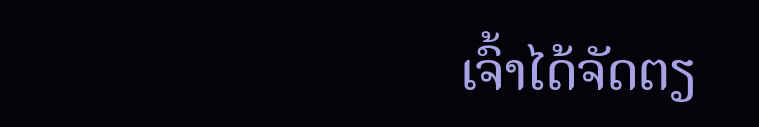ເຈົ້າໄດ້ຈັດຕຽ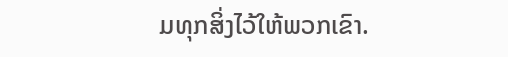ມທຸກສິ່ງໄວ້ໃຫ້ພວກເຂົາ.